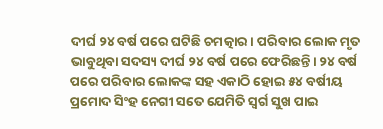ଦୀର୍ଘ ୨୪ ବର୍ଷ ପରେ ଘଟିଛି ଚମତ୍କାର। ପରିବାର ଲୋକ ମୃତ ଭାବୁଥିବା ସଦସ୍ୟ ଦୀର୍ଘ ୨୪ ବର୍ଷ ପରେ ଫେରିଛନ୍ତି। ୨୪ ବର୍ଷ ପରେ ପରିବାର ଲୋକଙ୍କ ସହ ଏକାଠି ହୋଇ ୫୪ ବର୍ଷୀୟ ପ୍ରମୋଦ ସିଂହ ନେଗୀ ସତେ ଯେମିତି ସ୍ୱର୍ଗ ସୁଖ ପାଇ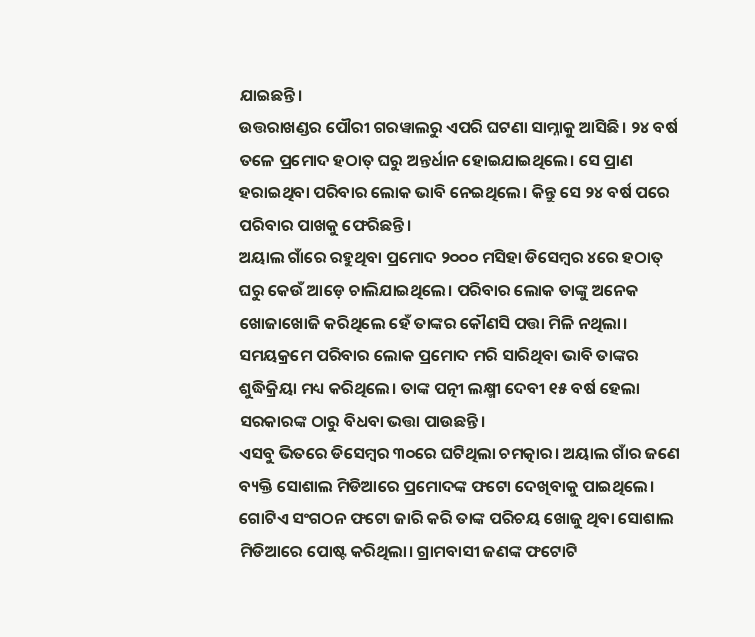ଯାଇଛନ୍ତି।
ଉତ୍ତରାଖଣ୍ଡର ପୌରୀ ଗରୱାଲରୁ ଏପରି ଘଟଣା ସାମ୍ନାକୁ ଆସିଛି। ୨୪ ବର୍ଷ ତଳେ ପ୍ରମୋଦ ହଠାତ୍ ଘରୁ ଅନ୍ତର୍ଧାନ ହୋଇଯାଇଥିଲେ। ସେ ପ୍ରାଣ ହରାଇଥିବା ପରିବାର ଲୋକ ଭାବି ନେଇଥିଲେ। କିନ୍ତୁ ସେ ୨୪ ବର୍ଷ ପରେ ପରିବାର ପାଖକୁ ଫେରିଛନ୍ତି।
ଅୟାଲ ଗାଁରେ ରହୁଥିବା ପ୍ରମୋଦ ୨୦୦୦ ମସିହା ଡିସେମ୍ବର ୪ରେ ହଠାତ୍ ଘରୁ କେଉଁ ଆଡ଼େ ଚାଲିଯାଇଥିଲେ। ପରିବାର ଲୋକ ତାଙ୍କୁ ଅନେକ ଖୋଜାଖୋଜି କରିଥିଲେ ହେଁ ତାଙ୍କର କୌଣସି ପତ୍ତା ମିଳି ନଥିଲା। ସମୟକ୍ରମେ ପରିବାର ଲୋକ ପ୍ରମୋଦ ମରି ସାରିଥିବା ଭାବି ତାଙ୍କର ଶୁଦ୍ଧିକ୍ରିୟା ମଧ୍ୟ କରିଥିଲେ। ତାଙ୍କ ପତ୍ନୀ ଲକ୍ଷ୍ମୀ ଦେବୀ ୧୫ ବର୍ଷ ହେଲା ସରକାରଙ୍କ ଠାରୁ ବିଧବା ଭତ୍ତା ପାଉଛନ୍ତି।
ଏସବୁ ଭିତରେ ଡିସେମ୍ବର ୩୦ରେ ଘଟିଥିଲା ଚମତ୍କାର। ଅୟାଲ ଗାଁର ଜଣେ ବ୍ୟକ୍ତି ସୋଶାଲ ମିଡିଆରେ ପ୍ରମୋଦଙ୍କ ଫଟୋ ଦେଖିବାକୁ ପାଇଥିଲେ। ଗୋଟିଏ ସଂଗଠନ ଫଟୋ ଜାରି କରି ତାଙ୍କ ପରିଚୟ ଖୋଜୁ ଥିବା ସୋଶାଲ ମିଡିଆରେ ପୋଷ୍ଟ କରିଥିଲା। ଗ୍ରାମବାସୀ ଜଣଙ୍କ ଫଟୋଟି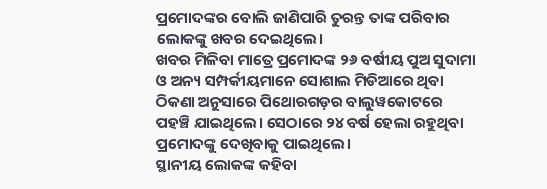ପ୍ରମୋଦଙ୍କର ବୋଲି ଜାଣିପାରି ତୁରନ୍ତ ତାଙ୍କ ପରିବାର ଲୋକଙ୍କୁ ଖବର ଦେଇଥିଲେ।
ଖବର ମିଳିବା ମାତ୍ରେ ପ୍ରମୋଦଙ୍କ ୨୬ ବର୍ଷୀୟ ପୁଅ ସୁଦାମା ଓ ଅନ୍ୟ ସମ୍ପର୍କୀୟମାନେ ସୋଶାଲ ମିଡିଆରେ ଥିବା ଠିକଣା ଅନୁସାରେ ପିଥୋରଗଡ଼ର ବାଲୁୱକୋଟରେ ପହଞ୍ଚି ଯାଇଥିଲେ। ସେଠାରେ ୨୪ ବର୍ଷ ହେଲା ରହୁଥିବା ପ୍ରମୋଦଙ୍କୁ ଦେଖିବାକୁ ପାଇଥିଲେ।
ସ୍ଥାନୀୟ ଲୋକଙ୍କ କହିବା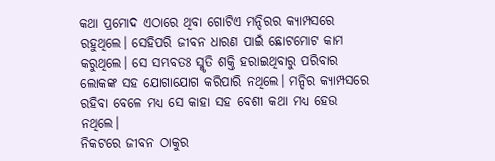କଥା ପ୍ରମୋଦ ଏଠାରେ ଥିବା ଗୋଟିଏ ମନ୍ଦିରର କ୍ୟାମ୍ପସରେ ରହୁଥିଲେ। ସେହିପରି ଜୀବନ ଧାରଣ ପାଇଁ ଛୋଟମୋଟ କାମ କରୁଥିଲେ। ସେ ସମ୍ଭବତଃ ସ୍ମୃତି ଶକ୍ତି ହରାଇଥିବାରୁ ପରିବାର ଲୋକଙ୍କ ସହ ଯୋଗାଯୋଗ କରିପାରି ନଥିଲେ। ମନ୍ଦିର କ୍ୟାମ୍ପସରେ ରହିବା ବେଳେ ମଧ୍ୟ ସେ କାହା ସହ ବେଶୀ କଥା ମଧ୍ୟ ହେଉ ନଥିଲେ।
ନିକଟରେ ଜୀବନ ଠାକୁର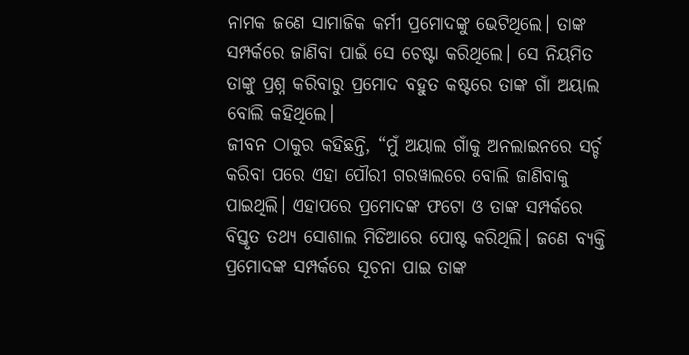ନାମକ ଜଣେ ସାମାଜିକ କର୍ମୀ ପ୍ରମୋଦଙ୍କୁ ଭେଟିଥିଲେ। ତାଙ୍କ ସମ୍ପର୍କରେ ଜାଣିବା ପାଇଁ ସେ ଚେଷ୍ଟା କରିଥିଲେ। ସେ ନିୟମିତ ତାଙ୍କୁ ପ୍ରଶ୍ନ କରିବାରୁ ପ୍ରମୋଦ ବହୁତ କଷ୍ଟରେ ତାଙ୍କ ଗାଁ ଅୟାଲ ବୋଲି କହିଥିଲେ।
ଜୀବନ ଠାକୁର କହିଛନ୍ତି, “ମୁଁ ଅୟାଲ ଗାଁକୁ ଅନଲାଇନରେ ସର୍ଚ୍ଚ କରିବା ପରେ ଏହା ପୌରୀ ଗରୱାଲରେ ବୋଲି ଜାଣିବାକୁ ପାଇଥିଲି। ଏହାପରେ ପ୍ରମୋଦଙ୍କ ଫଟୋ ଓ ତାଙ୍କ ସମ୍ପର୍କରେ ବିସ୍ତୃତ ତଥ୍ୟ ସୋଶାଲ ମିଡିଆରେ ପୋଷ୍ଟ କରିଥିଲି। ଜଣେ ବ୍ୟକ୍ତି ପ୍ରମୋଦଙ୍କ ସମ୍ପର୍କରେ ସୂଚନା ପାଇ ତାଙ୍କ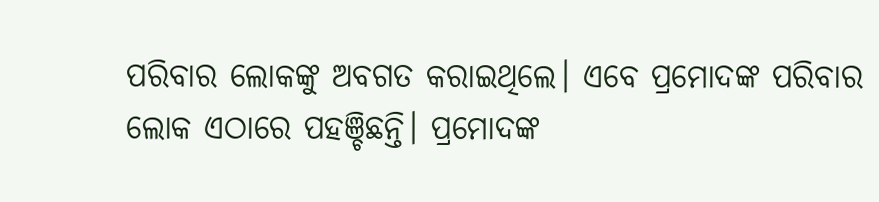ପରିବାର ଲୋକଙ୍କୁ ଅବଗତ କରାଇଥିଲେ। ଏବେ ପ୍ରମୋଦଙ୍କ ପରିବାର ଲୋକ ଏଠାରେ ପହଞ୍ଚିଛନ୍ତି। ପ୍ରମୋଦଙ୍କ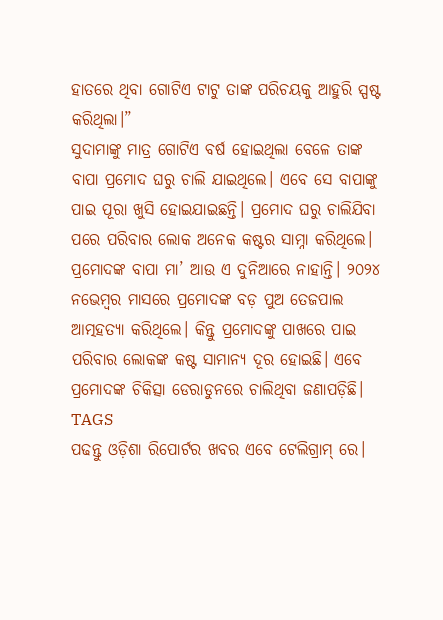ହାତରେ ଥିବା ଗୋଟିଏ ଟାଟୁ ତାଙ୍କ ପରିଚୟକୁ ଆହୁରି ସ୍ପଷ୍ଟ କରିଥିଲା।”
ସୁଦାମାଙ୍କୁ ମାତ୍ର ଗୋଟିଏ ବର୍ଷ ହୋଇଥିଲା ବେଳେ ତାଙ୍କ ବାପା ପ୍ରମୋଦ ଘରୁ ଚାଲି ଯାଇଥିଲେ। ଏବେ ସେ ବାପାଙ୍କୁ ପାଇ ପୂରା ଖୁସି ହୋଇଯାଇଛନ୍ତି। ପ୍ରମୋଦ ଘରୁ ଚାଲିଯିବା ପରେ ପରିବାର ଲୋକ ଅନେକ କଷ୍ଟର ସାମ୍ନା କରିଥିଲେ।
ପ୍ରମୋଦଙ୍କ ବାପା ମା’ ଆଉ ଏ ଦୁନିଆରେ ନାହାନ୍ତି। ୨୦୨୪ ନଭେମ୍ବର ମାସରେ ପ୍ରମୋଦଙ୍କ ବଡ଼ ପୁଅ ତେଜପାଲ ଆତ୍ମହତ୍ୟା କରିଥିଲେ। କିନ୍ତୁ ପ୍ରମୋଦଙ୍କୁ ପାଖରେ ପାଇ ପରିବାର ଲୋକଙ୍କ କଷ୍ଟ ସାମାନ୍ୟ ଦୂର ହୋଇଛି। ଏବେ ପ୍ରମୋଦଙ୍କ ଚିକିତ୍ସା ଡେରାଡୁନରେ ଚାଲିଥିବା ଜଣାପଡ଼ିଛି।
TAGS
ପଢନ୍ତୁ ଓଡ଼ିଶା ରିପୋର୍ଟର ଖବର ଏବେ ଟେଲିଗ୍ରାମ୍ ରେ।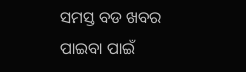ସମସ୍ତ ବଡ ଖବର ପାଇବା ପାଇଁ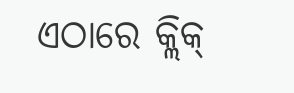ଏଠାରେ କ୍ଲିକ୍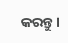କରନ୍ତୁ।